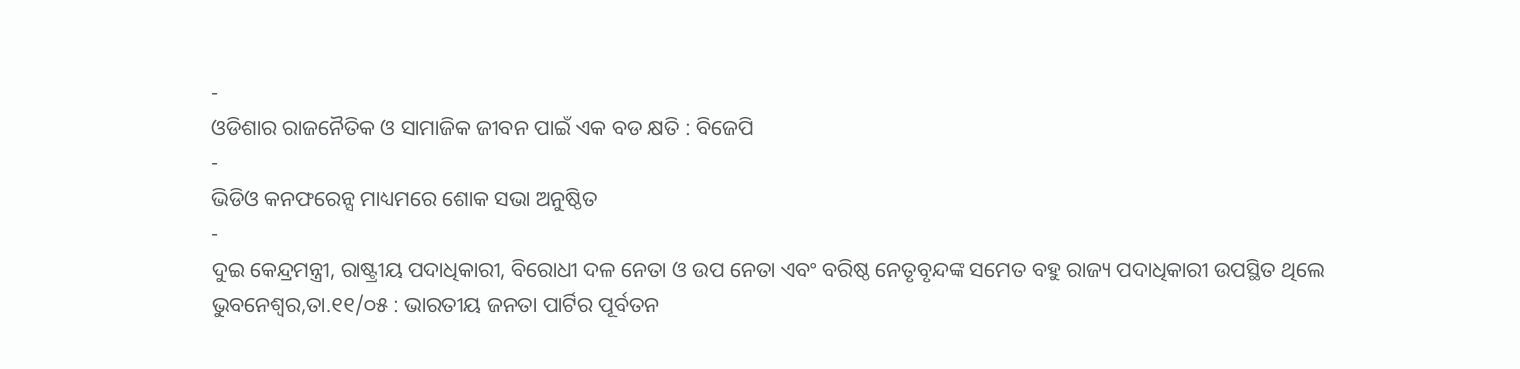-
ଓଡିଶାର ରାଜନୈତିକ ଓ ସାମାଜିକ ଜୀବନ ପାଇଁ ଏକ ବଡ କ୍ଷତି : ବିଜେପି
-
ଭିଡିଓ କନଫରେନ୍ସ ମାଧ୍ୟମରେ ଶୋକ ସଭା ଅନୁଷ୍ଠିତ
-
ଦୁଇ କେନ୍ଦ୍ରମନ୍ତ୍ରୀ, ରାଷ୍ଟ୍ରୀୟ ପଦାଧିକାରୀ, ବିରୋଧୀ ଦଳ ନେତା ଓ ଉପ ନେତା ଏବଂ ବରିଷ୍ଠ ନେତୃବୃନ୍ଦଙ୍କ ସମେତ ବହୁ ରାଜ୍ୟ ପଦାଧିକାରୀ ଉପସ୍ଥିତ ଥିଲେ
ଭୁବନେଶ୍ୱର,ତା.୧୧/୦୫ : ଭାରତୀୟ ଜନତା ପାର୍ଟିର ପୂର୍ବତନ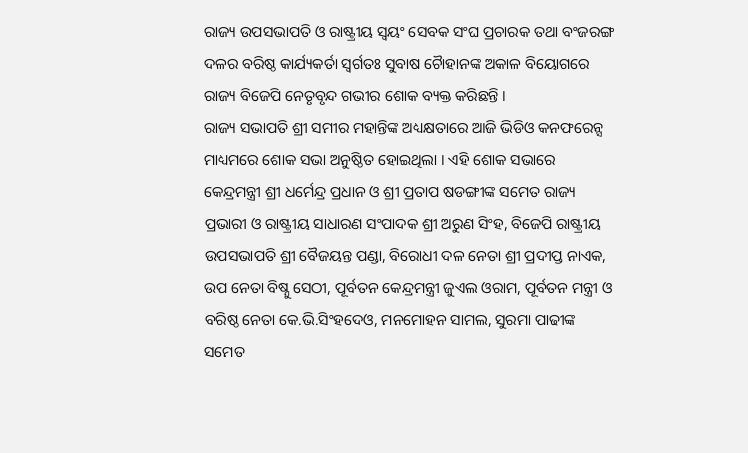ରାଜ୍ୟ ଉପସଭାପତି ଓ ରାଷ୍ଟ୍ରୀୟ ସ୍ୱୟଂ ସେବକ ସଂଘ ପ୍ରଚାରକ ତଥା ବଂଜରଙ୍ଗ ଦଳର ବରିଷ୍ଠ କାର୍ଯ୍ୟକର୍ତା ସ୍ୱର୍ଗତଃ ସୁବାଷ ଚୈାହାନଙ୍କ ଅକାଳ ବିୟୋଗରେ ରାଜ୍ୟ ବିଜେପି ନେତୃବୃନ୍ଦ ଗଭୀର ଶୋକ ବ୍ୟକ୍ତ କରିଛନ୍ତି ।
ରାଜ୍ୟ ସଭାପତି ଶ୍ରୀ ସମୀର ମହାନ୍ତିଙ୍କ ଅଧ୍ୟକ୍ଷତାରେ ଆଜି ଭିଡିଓ କନଫରେନ୍ସ ମାଧ୍ୟମରେ ଶୋକ ସଭା ଅନୁଷ୍ଠିତ ହୋଇଥିଲା । ଏହି ଶୋକ ସଭାରେ କେନ୍ଦ୍ରମନ୍ତ୍ରୀ ଶ୍ରୀ ଧର୍ମେନ୍ଦ୍ର ପ୍ରଧାନ ଓ ଶ୍ରୀ ପ୍ରତାପ ଷଡଙ୍ଗୀଙ୍କ ସମେତ ରାଜ୍ୟ ପ୍ରଭାରୀ ଓ ରାଷ୍ଟ୍ରୀୟ ସାଧାରଣ ସଂପାଦକ ଶ୍ରୀ ଅରୁଣ ସିଂହ, ବିଜେପି ରାଷ୍ଟ୍ରୀୟ ଉପସଭାପତି ଶ୍ରୀ ବୈଜୟନ୍ତ ପଣ୍ଡା, ବିରୋଧୀ ଦଳ ନେତା ଶ୍ରୀ ପ୍ରଦୀପ୍ତ ନାଏକ, ଉପ ନେତା ବିଷ୍ନୁ ସେଠୀ, ପୂର୍ବତନ କେନ୍ଦ୍ରମନ୍ତ୍ରୀ ଜୁଏଲ ଓରାମ, ପୂର୍ବତନ ମନ୍ତ୍ରୀ ଓ ବରିଷ୍ଠ ନେତା କେ.ଭି.ସିଂହଦେଓ, ମନମୋହନ ସାମଲ, ସୁରମା ପାଢୀଙ୍କ ସମେତ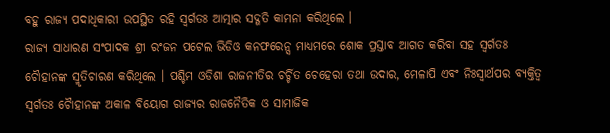ବହୁ ରାଜ୍ୟ ପଦାଧିକାରୀ ଉପସ୍ଥିତ ରହି ସ୍ୱର୍ଗତଃ ଆତ୍ମାର ସଦ୍ଗତି କାମନା କରିଥିଲେ ।
ରାଜ୍ୟ ସାଧାରଣ ସଂପାଦକ ଶ୍ରୀ ରଂଜନ ପଟେଲ ଭିଡିଓ କନଫରେନ୍ସ ମାଧ୍ୟମରେ ଶୋକ ପ୍ରସ୍ତାବ ଆଗତ କରିବା ସହ ସ୍ୱର୍ଗତଃ ଚୈାହାନଙ୍କ ସ୍ମୃତିଚାରଣ କରିଥିଲେ । ପଶ୍ଚିମ ଓଡିଶା ରାଜନୀତିର ଚର୍ଚ୍ଚିତ ଚେହେରା ତଥା ଉଦାର, ମେଳାପି ଏବଂ ନିଃସ୍ୱାର୍ଥପର ବ୍ୟକ୍ତିତ୍ୱ ସ୍ୱର୍ଗତଃ ଚୈାହାନଙ୍କ ଅକାଳ ବିୟୋଗ ରାଜ୍ୟର ରାଜନୈତିକ ଓ ସାମାଜିକ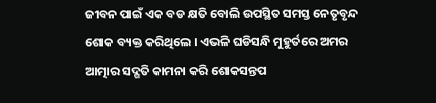ଜୀବନ ପାଇଁ ଏକ ବଡ କ୍ଷତି ବୋଲି ଉପସ୍ଥିତ ସମସ୍ତ ନେତୃବୃନ୍ଦ ଶୋକ ବ୍ୟକ୍ତ କରିଥିଲେ । ଏଭଳି ଘଡିସନ୍ଧି ମୁହୁର୍ତରେ ଅମର ଆତ୍ମାର ସଦ୍ଗତି କାମନା କରି ଶୋକସନ୍ତପ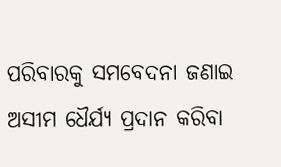ପରିବାରକୁ ସମବେଦନା ଜଣାଇ ଅସୀମ ଧୈର୍ଯ୍ୟ ପ୍ରଦାନ କରିବା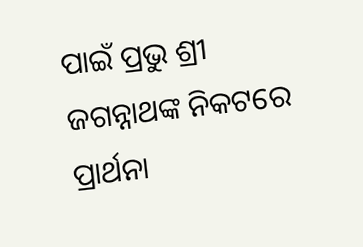ପାଇଁ ପ୍ରଭୁ ଶ୍ରୀ ଜଗନ୍ନାଥଙ୍କ ନିକଟରେ ପ୍ରାର୍ଥନା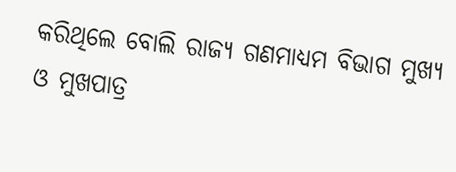କରିଥିଲେ ବୋଲି ରାଜ୍ୟ ଗଣମାଧ୍ୟମ ବିଭାଗ ମୁଖ୍ୟ ଓ ମୁଖପାତ୍ର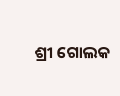ଶ୍ରୀ ଗୋଲକ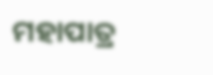ମହାପାତ୍ର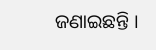ଜଣାଇଛନ୍ତି ।